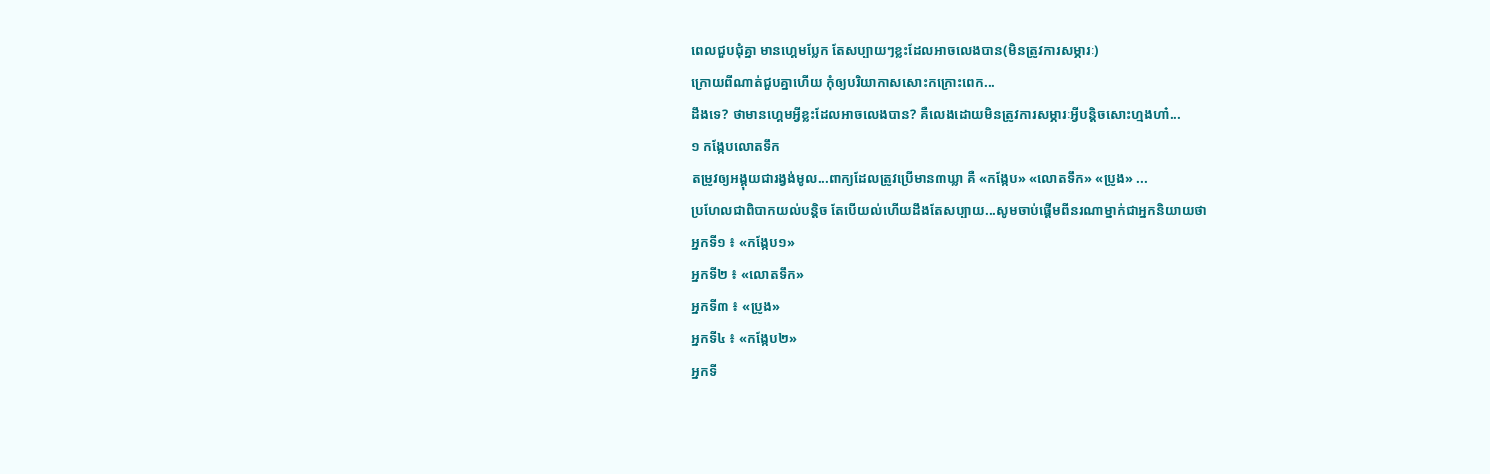ពេលជួបជុំគ្នា មានហ្គេមប្លែក តែសប្បាយៗខ្លះដែលអាចលេងបាន(មិនត្រូវការសម្ភារៈ)
ក្រោយពីណាត់ជួបគ្នាហើយ កុំឲ្យបរិយាកាសសោះកក្រោះពេក...
ដឹងទេ? ថាមានហ្គេមអ្វីខ្លះដែលអាចលេងបាន? គឺលេងដោយមិនត្រូវការសម្ភារៈអ្វីបន្តិចសោះហ្មងហា៎...
១ កង្កែបលោតទឹក
តម្រូវឲ្យអង្គុយជារង្វង់មូល...ពាក្យដែលត្រូវប្រើមាន៣ឃ្លា គឺ «កង្កែប» «លោតទឹក» «ប្រូង» ...
ប្រហែលជាពិបាកយល់បន្តិច តែបើយល់ហើយដឹងតែសប្បាយ...សូមចាប់ផ្តើមពីនរណាម្នាក់ជាអ្នកនិយាយថា
អ្នកទី១ ៖ «កង្កែប១»
អ្នកទី២ ៖ «លោតទឹក»
អ្នកទី៣ ៖ «ប្រូង»
អ្នកទី៤ ៖ «កង្កែប២»
អ្នកទី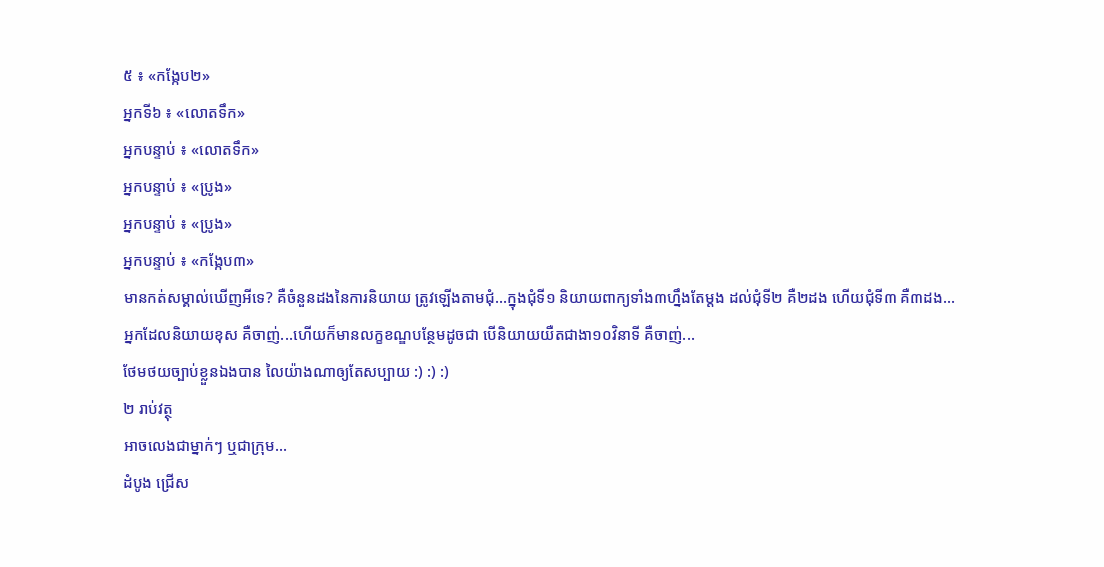៥ ៖ «កង្កែប២»
អ្នកទី៦ ៖ «លោតទឹក»
អ្នកបន្ទាប់ ៖ «លោតទឹក»
អ្នកបន្ទាប់ ៖ «ប្រូង»
អ្នកបន្ទាប់ ៖ «ប្រូង»
អ្នកបន្ទាប់ ៖ «កង្កែប៣»
មានកត់សម្គាល់ឃើញអីទេ? គឺចំនួនដងនៃការនិយាយ ត្រូវឡើងតាមជុំ...ក្នុងជុំទី១ និយាយពាក្យទាំង៣ហ្នឹងតែម្តង ដល់ជុំទី២ គឺ២ដង ហើយជុំទី៣ គឺ៣ដង...
អ្នកដែលនិយាយខុស គឺចាញ់...ហើយក៏មានលក្ខខណ្ឌបន្ថែមដូចជា បើនិយាយយឺតជាងា១០វិនាទី គឺចាញ់...
ថែមថយច្បាប់ខ្លួនឯងបាន លៃយ៉ាងណាឲ្យតែសប្បាយ :) :) :)
២ រាប់វត្ថុ
អាចលេងជាម្នាក់ៗ ឬជាក្រុម...
ដំបូង ជ្រើស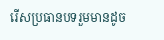រើសប្រធានបទរួមមានដូច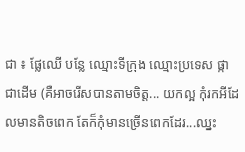ជា ៖ ផ្លែឈើ បន្លែ ឈ្មោះទីក្រុង ឈ្មោះប្រទេស ផ្កា ជាដើម (គឺអាចរើសបានតាមចិត្ត... យកល្អ កុំរកអីដែលមានតិចពេក តែក៏កុំមានច្រើនពេកដែរ...ឈ្នះ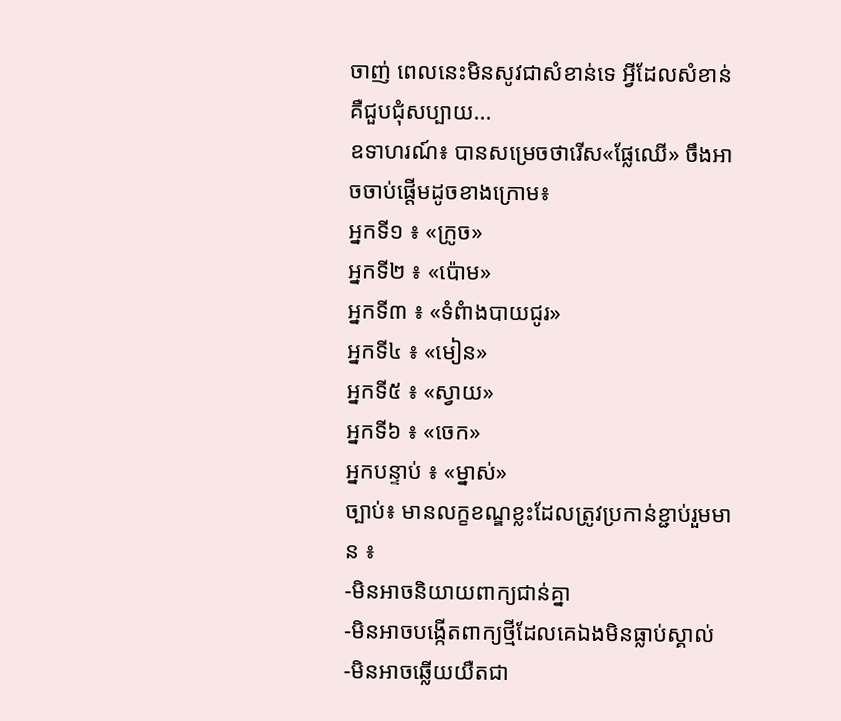ចាញ់ ពេលនេះមិនសូវជាសំខាន់ទេ អ្វីដែលសំខាន់ គឺជួបជុំសប្បាយ...
ឧទាហរណ៍៖ បានសម្រេចថារើស«ផ្លែឈើ» ចឹងអាចចាប់ផ្តើមដូចខាងក្រោម៖
អ្នកទី១ ៖ «ក្រូច»
អ្នកទី២ ៖ «ប៉ោម»
អ្នកទី៣ ៖ «ទំពំាងបាយជូរ»
អ្នកទី៤ ៖ «មៀន»
អ្នកទី៥ ៖ «ស្វាយ»
អ្នកទី៦ ៖ «ចេក»
អ្នកបន្ទាប់ ៖ «ម្នាស់»
ច្បាប់៖ មានលក្ខខណ្ឌខ្លះដែលត្រូវប្រកាន់ខ្ជាប់រួមមាន ៖
-មិនអាចនិយាយពាក្យជាន់គ្នា
-មិនអាចបង្កើតពាក្យថ្មីដែលគេឯងមិនធ្លាប់ស្គាល់
-មិនអាចឆ្លើយយឺតជា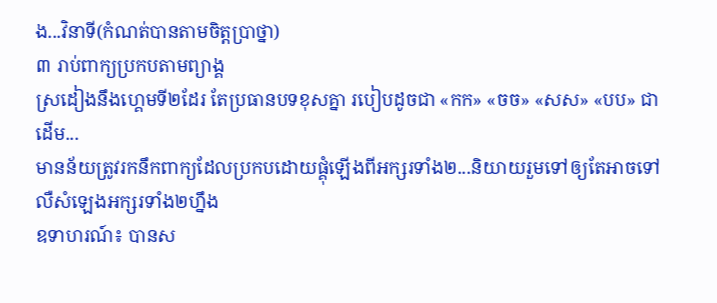ង...វិនាទី(កំណត់បានតាមចិត្តប្រាថ្នា)
៣ រាប់ពាក្យប្រកបតាមព្យាង្គ
ស្រដៀងនឹងហេ្គមទី២ដែរ តែប្រធានបទខុសគ្នា របៀបដូចជា «កក» «ចច» «សស» «បប» ជាដើម...
មានន័យត្រូវរកនឹកពាក្យដែលប្រកបដោយផ្គុំឡើងពីអក្សរទាំង២...និយាយរួមទៅឲ្យតែអាចទៅ លឺសំឡេងអក្សរទាំង២ហ្នឹង
ឧទាហរណ៍៖ បានស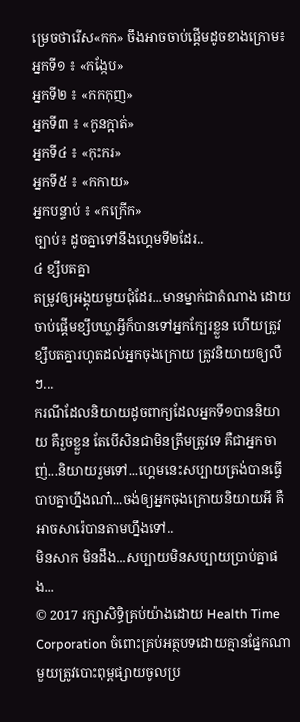ម្រេចថារើស«កក» ចឹងអាចចាប់ផ្តើមដូចខាងក្រោម៖
អ្នកទី១ ៖ «កង្កែប»
អ្នកទី២ ៖ «កកកុញ»
អ្នកទី៣ ៖ «កូនក្អាត់»
អ្នកទី៤ ៖ «កុះករ»
អ្នកទី៥ ៖ «កកាយ»
អ្នកបន្ទាប់ ៖ «កក្រើក»
ច្បាប់៖ ដូចគ្នាទៅនឹងហ្គេមទី២ដែរ..
៤ ខ្សឹបតគ្នា
តម្រូវឲ្យអង្គុយមួយជុំដែរ...មានម្នាក់ជាតំណាង ដោយចាប់ផ្តើមខ្សឹបឃ្លាអ្វីក៏បានទៅអ្នកក្បែរខ្លួន ហើយត្រូវខ្សឹបតគ្នារហូតដល់អ្នកចុងក្រោយ ត្រូវនិយាយឲ្យលឺៗ...
ករណីដែលនិយាយដូចពាក្យដែលអ្នកទី១បាននិយាយ គឺរួចខ្លួន តែបើសិនជាមិនត្រឹមត្រូវទេ គឺជាអ្នកចាញ់...និយាយរួមទៅ...ហ្គេមនេះសប្បាយត្រង់បានធ្វើបាបគ្នាហ្នឹងណា៎...ចង់ឲ្យអ្នកចុងក្រោយនិយាយអី គឺអាចសារ៉េបានតាមហ្នឹងទៅ..
មិនសាក មិនដឹង...សប្បាយមិនសប្បាយប្រាប់គ្នាផង...
© 2017 រក្សាសិទ្ធិគ្រប់យ៉ាងដោយ Health Time Corporation ចំពោះគ្រប់អត្ថបទដោយគ្មានផ្នែកណាមួយត្រូវបោះពុម្ពផ្សាយចូលប្រ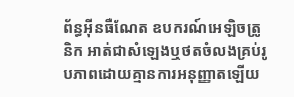ព័ន្ធអ៊ីនធឺណែត ឧបករណ៍អេឡិចត្រូនិក អាត់ជាសំឡេងឬថតចំលងគ្រប់រូបភាពដោយគ្មានការអនុញ្ញាតឡើយ